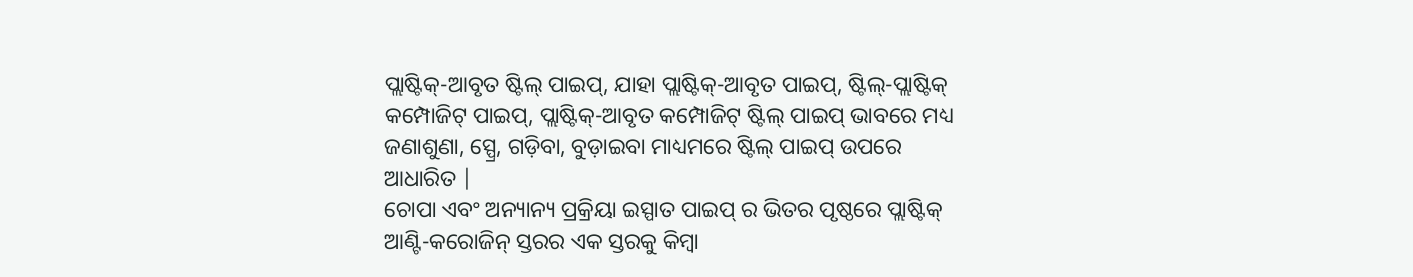ପ୍ଲାଷ୍ଟିକ୍-ଆବୃତ ଷ୍ଟିଲ୍ ପାଇପ୍, ଯାହା ପ୍ଲାଷ୍ଟିକ୍-ଆବୃତ ପାଇପ୍, ଷ୍ଟିଲ୍-ପ୍ଲାଷ୍ଟିକ୍ କମ୍ପୋଜିଟ୍ ପାଇପ୍, ପ୍ଲାଷ୍ଟିକ୍-ଆବୃତ କମ୍ପୋଜିଟ୍ ଷ୍ଟିଲ୍ ପାଇପ୍ ଭାବରେ ମଧ୍ୟ ଜଣାଶୁଣା, ସ୍ପ୍ରେ, ଗଡ଼ିବା, ବୁଡ଼ାଇବା ମାଧ୍ୟମରେ ଷ୍ଟିଲ୍ ପାଇପ୍ ଉପରେ ଆଧାରିତ |
ଚୋପା ଏବଂ ଅନ୍ୟାନ୍ୟ ପ୍ରକ୍ରିୟା ଇସ୍ପାତ ପାଇପ୍ ର ଭିତର ପୃଷ୍ଠରେ ପ୍ଲାଷ୍ଟିକ୍ ଆଣ୍ଟି-କରୋଜିନ୍ ସ୍ତରର ଏକ ସ୍ତରକୁ କିମ୍ବା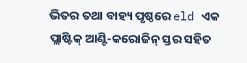ଭିତର ତଥା ବାହ୍ୟ ପୃଷ୍ଠରେ eld ଏକ ପ୍ଲାଷ୍ଟିକ୍ ଆଣ୍ଟି-କରୋଜିନ୍ ସ୍ତର ସହିତ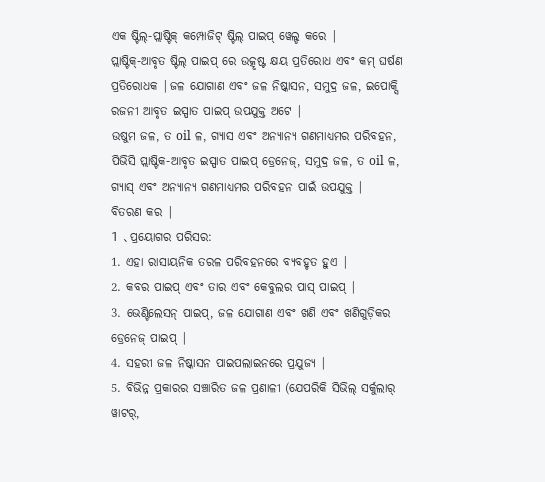ଏକ ଷ୍ଟିଲ୍-ପ୍ଲାଷ୍ଟିକ୍ କମ୍ପୋଜିଟ୍ ଷ୍ଟିଲ୍ ପାଇପ୍ ୱେଲ୍ଡ କରେ |
ପ୍ଲାଷ୍ଟିକ୍-ଆବୃତ ଷ୍ଟିଲ୍ ପାଇପ୍ ରେ ଉତ୍କୃଷ୍ଟ କ୍ଷୟ ପ୍ରତିରୋଧ ଏବଂ କମ୍ ଘର୍ଷଣ ପ୍ରତିରୋଧକ |ଜଳ ଯୋଗାଣ ଏବଂ ଜଳ ନିଷ୍କାସନ, ସମୁଦ୍ର ଜଳ, ଇପୋକ୍ସି ରଜନୀ ଆବୃତ ଇସ୍ପାତ ପାଇପ୍ ଉପଯୁକ୍ତ ଅଟେ |
ଉଷୁମ ଜଳ, ତ oil ଳ, ଗ୍ୟାସ ଏବଂ ଅନ୍ୟାନ୍ୟ ଗଣମାଧ୍ୟମର ପରିବହନ, ପିଭିସି ପ୍ଲାଷ୍ଟିକ-ଆବୃତ ଇସ୍ପାତ ପାଇପ୍ ଡ୍ରେନେଜ୍, ସମୁଦ୍ର ଜଳ, ତ oil ଳ, ଗ୍ୟାସ୍ ଏବଂ ଅନ୍ୟାନ୍ୟ ଗଣମାଧ୍ୟମର ପରିବହନ ପାଇଁ ଉପଯୁକ୍ତ |
ବିତରଣ କର |
1 、ପ୍ରୟୋଗର ପରିସର:
1. ଏହା ରାସାୟନିକ ତରଳ ପରିବହନରେ ବ୍ୟବହୃତ ହୁଏ |
2. କବର ପାଇପ୍ ଏବଂ ତାର ଏବଂ କେବୁଲର ପାସ୍ ପାଇପ୍ |
3. ଭେଣ୍ଟିଲେସନ୍ ପାଇପ୍, ଜଳ ଯୋଗାଣ ଏବଂ ଖଣି ଏବଂ ଖଣିଗୁଡ଼ିକର ଡ୍ରେନେଜ୍ ପାଇପ୍ |
4. ସହରୀ ଜଳ ନିଷ୍କାସନ ପାଇପଲାଇନରେ ପ୍ରଯୁଜ୍ୟ |
5. ବିଭିନ୍ନ ପ୍ରକାରର ସଞ୍ଚାରିତ ଜଳ ପ୍ରଣାଳୀ (ଯେପରିକି ସିଭିଲ୍ ସର୍କୁଲାର୍ ୱାଟର୍,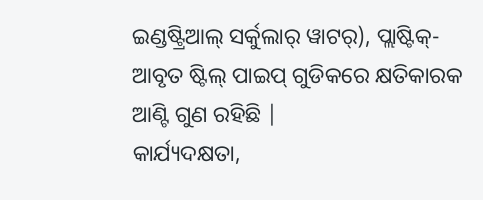ଇଣ୍ଡଷ୍ଟ୍ରିଆଲ୍ ସର୍କୁଲାର୍ ୱାଟର୍), ପ୍ଲାଷ୍ଟିକ୍-ଆବୃତ ଷ୍ଟିଲ୍ ପାଇପ୍ ଗୁଡିକରେ କ୍ଷତିକାରକ ଆଣ୍ଟି ଗୁଣ ରହିଛି |
କାର୍ଯ୍ୟଦକ୍ଷତା,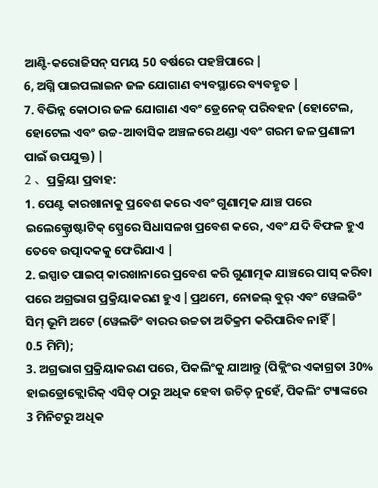ଆଣ୍ଟି-କରୋଜିସନ୍ ସମୟ 50 ବର୍ଷରେ ପହଞ୍ଚିପାରେ |
6, ଅଗ୍ନି ପାଇପଲାଇନ ଜଳ ଯୋଗାଣ ବ୍ୟବସ୍ଥାରେ ବ୍ୟବହୃତ |
7. ବିଭିନ୍ନ କୋଠାର ଜଳ ଯୋଗାଣ ଏବଂ ଡ୍ରେନେଜ୍ ପରିବହନ (ହୋଟେଲ, ହୋଟେଲ ଏବଂ ଉଚ୍ଚ-ଆବାସିକ ଅଞ୍ଚଳରେ ଥଣ୍ଡା ଏବଂ ଗରମ ଜଳ ପ୍ରଣାଳୀ ପାଇଁ ଉପଯୁକ୍ତ) |
2 、ପ୍ରକ୍ରିୟା ପ୍ରବାହ:
1. ପେଣ୍ଟ କାରଖାନାକୁ ପ୍ରବେଶ କରେ ଏବଂ ଗୁଣାତ୍ମକ ଯାଞ୍ଚ ପରେ ଇଲେକ୍ଟ୍ରୋଷ୍ଟାଟିକ୍ ସ୍ପ୍ରେରେ ସିଧାସଳଖ ପ୍ରବେଶ କରେ, ଏବଂ ଯଦି ବିଫଳ ହୁଏ ତେବେ ଉତ୍ପାଦକକୁ ଫେରିଯାଏ |
2. ଇସ୍ପାତ ପାଇପ୍ କାରଖାନାରେ ପ୍ରବେଶ କରି ଗୁଣାତ୍ମକ ଯାଞ୍ଚରେ ପାସ୍ କରିବା ପରେ ଅଗ୍ରଭାଗ ପ୍ରକ୍ରିୟାକରଣ ହୁଏ |ପ୍ରଥମେ, ନୋଜଲ୍ ବୁର୍ ଏବଂ ୱେଲଡିଂ ସିମ୍ ଭୂମି ଅଟେ (ୱେଲଡିଂ ବାରର ଉଚ୍ଚତା ଅତିକ୍ରମ କରିପାରିବ ନାହିଁ |
0.5 ମିମି);
3. ଅଗ୍ରଭାଗ ପ୍ରକ୍ରିୟାକରଣ ପରେ, ପିକଲିଂକୁ ଯାଆନ୍ତୁ (ପିକ୍ଲିଂର ଏକାଗ୍ରତା 30% ହାଇଡ୍ରୋକ୍ଲୋରିକ୍ ଏସିଡ୍ ଠାରୁ ଅଧିକ ହେବା ଉଚିତ୍ ନୁହେଁ, ପିକଲିଂ ଟ୍ୟାଙ୍କରେ 3 ମିନିଟରୁ ଅଧିକ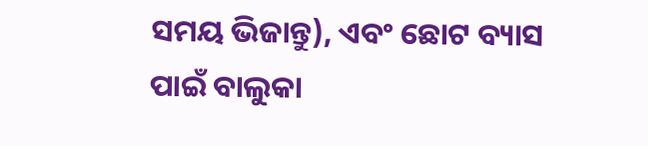ସମୟ ଭିଜାନ୍ତୁ), ଏବଂ ଛୋଟ ବ୍ୟାସ ପାଇଁ ବାଲୁକା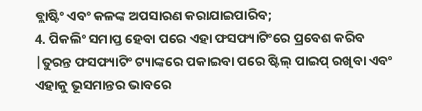ବ୍ଲାଷ୍ଟିଂ ଏବଂ କଳଙ୍କ ଅପସାରଣ କରାଯାଇପାରିବ;
4. ପିକଲିଂ ସମାପ୍ତ ହେବା ପରେ ଏହା ଫସଫ୍ୟାଟିଂରେ ପ୍ରବେଶ କରିବ |ତୁରନ୍ତ ଫସଫ୍ୟାଟିଂ ଟ୍ୟାଙ୍କରେ ପକାଇବା ପରେ ଷ୍ଟିଲ୍ ପାଇପ୍ ରଖିବା ଏବଂ ଏହାକୁ ଭୂସମାନ୍ତର ଭାବରେ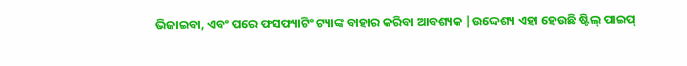ଭିଜାଇବା, ଏବଂ ପରେ ଫସଫ୍ୟାଟିଂ ଟ୍ୟାଙ୍କ ବାହାର କରିବା ଆବଶ୍ୟକ |ଉଦ୍ଦେଶ୍ୟ ଏହା ହେଉଛି ଷ୍ଟିଲ୍ ପାଇପ୍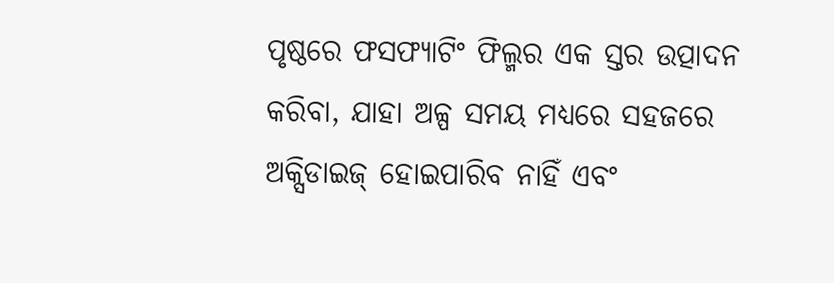ପୃଷ୍ଠରେ ଫସଫ୍ୟାଟିଂ ଫିଲ୍ମର ଏକ ସ୍ତର ଉତ୍ପାଦନ କରିବା, ଯାହା ଅଳ୍ପ ସମୟ ମଧ୍ୟରେ ସହଜରେ ଅକ୍ସିଡାଇଜ୍ ହୋଇପାରିବ ନାହିଁ ଏବଂ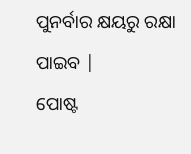ପୁନର୍ବାର କ୍ଷୟରୁ ରକ୍ଷା ପାଇବ |
ପୋଷ୍ଟ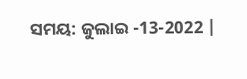ସମୟ: ଜୁଲାଇ -13-2022 |